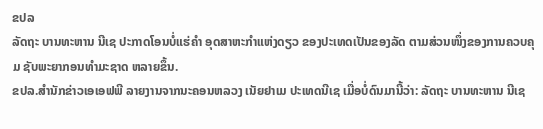ຂປລ
ລັດຖະ ບານທະຫານ ນີເຊ ປະກາດໂອນບໍ່ແຮ່ຄຳ ອຸດສາຫະກຳແຫ່ງດຽວ ຂອງປະເທດເປັນຂອງລັດ ຕາມສ່ວນໜຶ່ງຂອງການຄວບຄຸມ ຊັບພະຍາກອນທຳມະຊາດ ຫລາຍຂຶ້ນ.
ຂປລ.ສຳນັກຂ່າວເອເອຟພີ ລາຍງານຈາກນະຄອນຫລວງ ເນັຍຢາເມ ປະເທດນີເຊ ເມື່ອບໍ່ດົນມານີ້ວ່າ: ລັດຖະ ບານທະຫານ ນີເຊ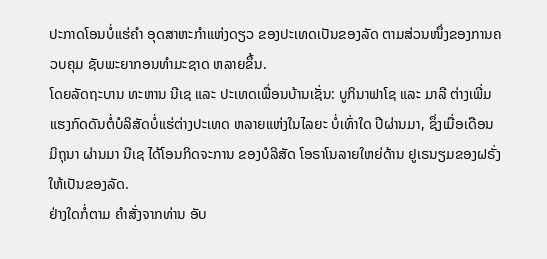ປະກາດໂອນບໍ່ແຮ່ຄຳ ອຸດສາຫະກຳແຫ່ງດຽວ ຂອງປະເທດເປັນຂອງລັດ ຕາມສ່ວນໜຶ່ງຂອງການຄວບຄຸມ ຊັບພະຍາກອນທຳມະຊາດ ຫລາຍຂຶ້ນ.
ໂດຍລັດຖະບານ ທະຫານ ນີເຊ ແລະ ປະເທດເພື່ອນບ້ານເຊັ່ນ: ບູກິນາຟາໂຊ ແລະ ມາລີ ຕ່າງເພີ່ມແຮງກົດດັນຕໍ່ບໍລິສັດບໍ່ແຮ່ຕ່າງປະເທດ ຫລາຍແຫ່ງໃນໄລຍະ ບໍ່ເທົ່າໃດ ປີຜ່ານມາ, ຊຶ່ງເມື່ອເດືອນມິຖຸນາ ຜ່ານມາ ນີເຊ ໄດ້ໂອນກິດຈະການ ຂອງບໍລິສັດ ໂອຣາໂນລາຍໃຫຍ່ດ້ານ ຢູເຣນຽມຂອງຝຣັ່ງ ໃຫ້ເປັນຂອງລັດ.
ຢ່າງໃດກໍ່ຕາມ ຄຳສັ່ງຈາກທ່ານ ອັບ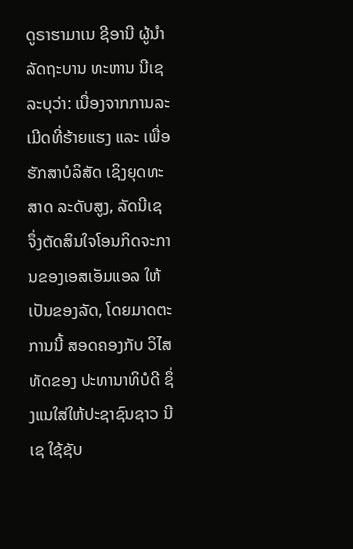ດູຣາຮາມາເນ ຊີອານີ ຜູ້ນຳລັດຖະບານ ທະຫານ ນີເຊ ລະບຸວ່າ: ເນື່ອງຈາກການລະເມີດທີ່ຮ້າຍແຮງ ແລະ ເພື່ອຮັກສາບໍລິສັດ ເຊິງຍຸດທະສາດ ລະດັບສູງ, ລັດນີເຊ ຈຶ່ງຕັດສິນໃຈໂອນກິດຈະການຂອງເອສເອັມແອລ ໃຫ້ເປັນຂອງລັດ, ໂດຍມາດຕະການນີ້ ສອດຄອງກັບ ວິໄສທັດຂອງ ປະທານາທິບໍດີ ຊຶ່ງແນໃສ່ໃຫ້ປະຊາຊົນຊາວ ນີເຊ ໃຊ້ຊັບ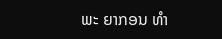ພະ ຍາກອນ ທຳ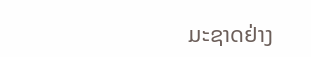ມະຊາດຢ່າງ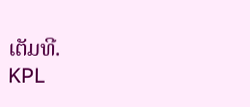ເຕັມທີ.
KPL